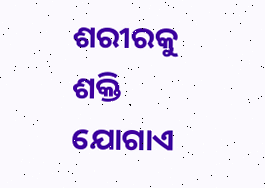ଶରୀରକୁ ଶକ୍ତି ଯୋଗାଏ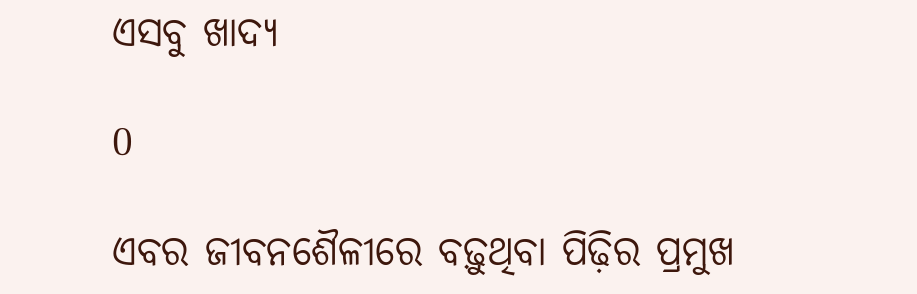ଏସବୁ ଖାଦ୍ୟ

0

ଏବର ଜୀବନଶୈଳୀରେ ବଢ଼ୁଥିବା ପିଢ଼ିର ପ୍ରମୁଖ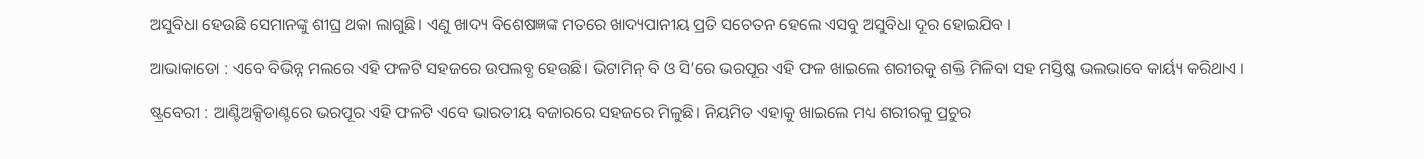ଅସୁବିଧା ହେଉଛି ସେମାନଙ୍କୁ ଶୀଘ୍ର ଥକା ଲାଗୁଛି। ଏଣୁ ଖାଦ୍ୟ ବିଶେଷଜ୍ଞଙ୍କ ମତରେ ଖାଦ୍ୟପାନୀୟ ପ୍ରତି ସଚେତନ ହେଲେ ଏସବୁ ଅସୁବିଧା ଦୂର ହୋଇଯିବ ।

ଆଭାକାଡୋ : ଏବେ ବିଭିନ୍ନ ମଲରେ ଏହି ଫଳଟି ସହଜରେ ଉପଲବ୍ଧ ହେଉଛି। ଭିଟାମିନ୍ ବି ଓ ସି’ରେ ଭରପୂର ଏହି ଫଳ ଖାଇଲେ ଶରୀରକୁ ଶକ୍ତି ମିଳିବା ସହ ମସ୍ତିଷ୍କ ଭଲଭାବେ କାର୍ୟ୍ୟ କରିଥାଏ ।

ଷ୍ଟ୍ରବେରୀ : ଆଣ୍ଟିଅକ୍ସିଡାଣ୍ଟରେ ଭରପୂର ଏହି ଫଳଟି ଏବେ ଭାରତୀୟ ବଜାରରେ ସହଜରେ ମିଳୁଛି। ନିୟମିତ ଏହାକୁ ଖାଇଲେ ମଧ୍ୟ ଶରୀରକୁ ପ୍ରଚୁର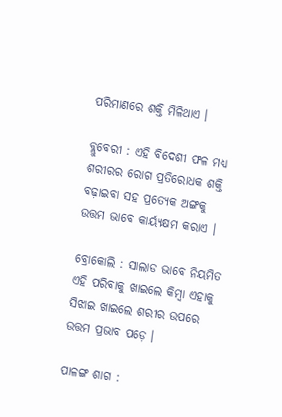ପରିମାଣରେ ଶକ୍ତି ମିଳିଥାଏ ।

ବ୍ଲୁବେରୀ : ଏହି ବିଦେଶୀ ଫଳ ମଧ୍ୟ ଶରୀରର ରୋଗ ପ୍ରତିରୋଧକ ଶକ୍ତି ବଢ଼ାଇବା ସହ ପ୍ରତ୍ୟେକ ଅଙ୍ଗକୁ ଉତ୍ତମ ଭାବେ କାର୍ୟ୍ୟକ୍ଷମ କରାଏ ।

ବ୍ରୋକୋଲି : ସାଲାଡ ଭାବେ ନିୟମିତ ଏହି ପରିବାକୁ ଖାଇଲେ କିମ୍ବା ଏହାକୁ ସିଝାଇ ଖାଇଲେ ଶରୀର ଉପରେ ଉତ୍ତମ ପ୍ରଭାବ ପଡ଼େ ।

ପାଳଙ୍ଗ ଶାଗ :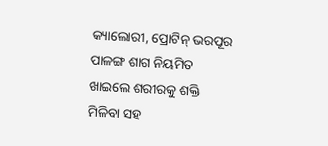କ୍ୟାଲୋରୀ, ପ୍ରୋଟିନ୍ ଭରପୂର ପାଳଙ୍ଗ ଶାଗ ନିୟମିତ ଖାଇଲେ ଶରୀରକୁ ଶକ୍ତି ମିଳିବା ସହ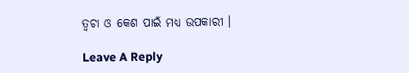ତ୍ବଚା ଓ କେଶ ପାଇଁ ମଧ୍ୟ ଉପକାରୀ ।

Leave A Reply